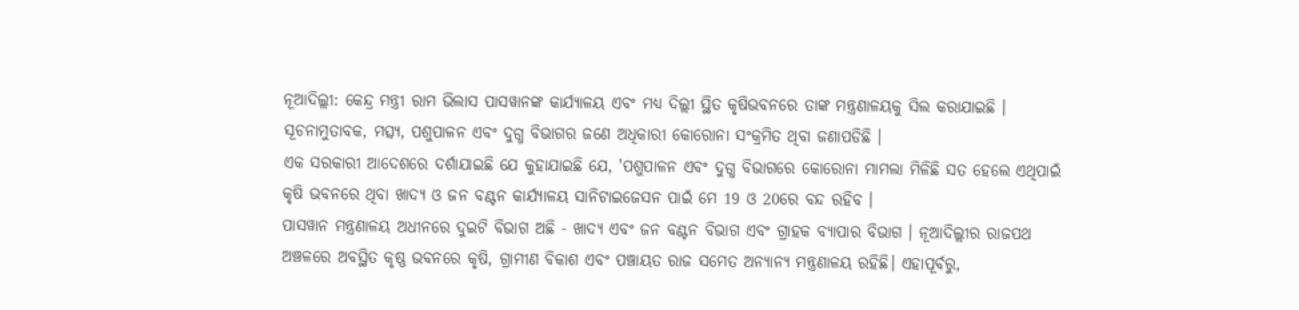ନୂଆଦିଲ୍ଲୀ: କେନ୍ଦ୍ର ମନ୍ତ୍ରୀ ରାମ ଭିଲାସ ପାସୱାନଙ୍କ କାର୍ଯ୍ୟାଳୟ ଏବଂ ମଧ୍ୟ ଦିଲ୍ଲୀ ସ୍ଥିତ କୃଷିଭବନରେ ତାଙ୍କ ମନ୍ତ୍ରଣାଳୟକୁ ସିଲ କରାଯାଇଛି । ସୂଚନାମୁତାବକ, ମତ୍ସ୍ୟ, ପଶୁପାଳନ ଏବଂ ଦୁଗ୍ଧ ବିଭାଗର ଜଣେ ଅଧିକାରୀ କୋରୋନା ସଂକ୍ରମିତ ଥିବା ଜଣାପଡିଛି ।
ଏକ ସରକାରୀ ଆଦେଶରେ ଦର୍ଶାଯାଇଛି ଯେ କୁହାଯାଇଛି ଯେ, 'ପଶୁପାଳନ ଏବଂ ଦୁଗ୍ଧ ବିଭାଗରେ କୋରୋନା ମାମଲା ମିଳିଛି ସତ ହେଲେ ଏଥିପାଇଁ କୃଷି ଭବନରେ ଥିବା ଖାଦ୍ୟ ଓ ଜନ ବଣ୍ଟନ କାର୍ଯ୍ୟାଳୟ ସାନିଟାଇଜେସନ ପାଇଁ ମେ 19 ଓ 20ରେ ବନ୍ଦ ରହିବ ।
ପାସୱାନ ମନ୍ତ୍ରଣାଳୟ ଅଧୀନରେ ଦୁଇଟି ବିଭାଗ ଅଛି - ଖାଦ୍ୟ ଏବଂ ଜନ ବଣ୍ଟନ ବିଭାଗ ଏବଂ ଗ୍ରାହକ ବ୍ୟାପାର ବିଭାଗ । ନୂଆଦିଲ୍ଲୀର ରାଜପଥ ଅଞ୍ଚଳରେ ଅବସ୍ଥିତ କୃଷ୍ଣ ଭବନରେ କୃଷି, ଗ୍ରାମୀଣ ବିକାଶ ଏବଂ ପଞ୍ଚାୟତ ରାଜ ସମେତ ଅନ୍ୟାନ୍ୟ ମନ୍ତ୍ରଣାଳୟ ରହିଛି। ଏହାପୂର୍ବରୁ,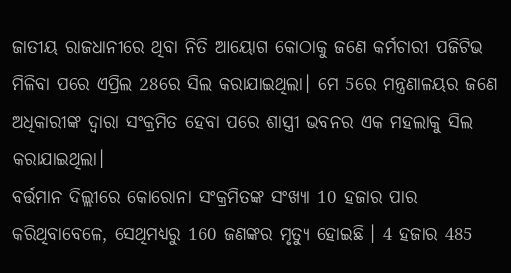ଜାତୀୟ ରାଜଧାନୀରେ ଥିବା ନିତି ଆୟୋଗ କୋଠାକୁ ଜଣେ କର୍ମଚାରୀ ପଜିଟିଭ ମିଳିବା ପରେ ଏପ୍ରିଲ 28ରେ ସିଲ କରାଯାଇଥିଲା। ମେ 5ରେ ମନ୍ତ୍ରଣାଳୟର ଜଣେ ଅଧିକାରୀଙ୍କ ଦ୍ବାରା ସଂକ୍ରମିତ ହେବା ପରେ ଶାସ୍ତ୍ରୀ ଭବନର ଏକ ମହଲାକୁ ସିଲ କରାଯାଇଥିଲା।
ବର୍ତ୍ତମାନ ଦିଲ୍ଲୀରେ କୋରୋନା ସଂକ୍ରମିତଙ୍କ ସଂଖ୍ୟା 10 ହଜାର ପାର କରିଥିବାବେଳେ, ସେଥିମଧ୍ୟରୁ 160 ଜଣଙ୍କର ମୃତ୍ୟୁ ହୋଇଛି । 4 ହଜାର 485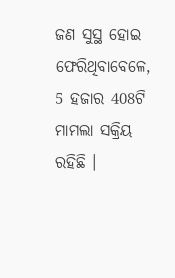ଜଣ ସୁସ୍ଥ ହୋଇ ଫେରିଥିବାବେଳେ, 5 ହଜାର 408ଟି ମାମଲା ସକ୍ରିୟ ରହିଛି ।